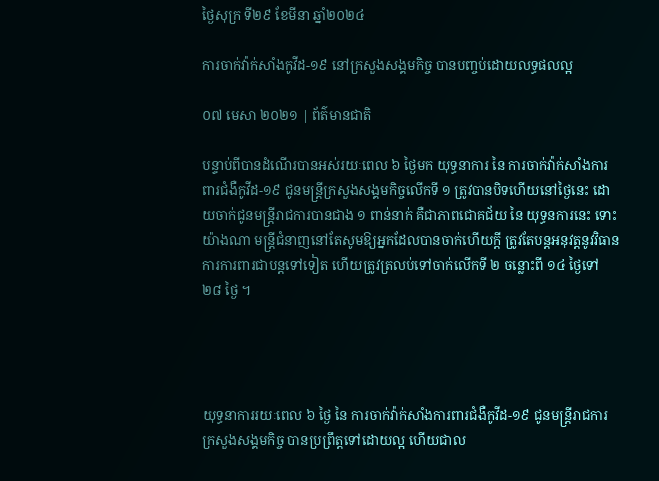ថ្ងៃសុក្រ ទី២៩ ខែមីនា ឆ្នាំ២០២៤

ការចាក់វ៉ាក់សាំងកូវីដ-១៩ នៅក្រសួងសង្គមកិច្ច បានបញ្ចប់ដោយលទ្ធផលល្អ

០៧ មេសា ២០២១ | ព័ត៌មានជាតិ

បន្ទាប់ពីបានដំណើរបានអស់រយៈពេល ៦ ថ្ងៃមក យុទ្ធនាការ នៃ ការចាក់វ៉ាក់សាំងការពារជំងឺកូវីដ-១៩ ជូនមន្ត្រីក្រសួងសង្គមកិច្ចលើកទី ១ ត្រូវបានបិទហើយនៅថ្ងៃនេះ ដោយចាក់ជូនមន្ត្រីរាជការបានជាង ១ ពាន់នាក់ គឺជាភាពជោគជ័យ នៃ យុទ្ធនការនេះ ទោះយ៉ាងណា មន្ត្រីជំនាញនៅតែសូមឱ្យអ្នកដែលបានចាក់ហើយក្តី ត្រូវតែបន្តអនុវត្តនូវវិធានការការពារជាបន្តទៅទៀត ហើយត្រូវត្រលប់ទៅចាក់លើកទី ២ ចន្លោះពី ១៤ ថ្ងៃទៅ ២៨ ថ្ងៃ ។




យុទ្ធនាការរយៈពេល ៦ ថ្ងៃ នៃ ការចាក់វ៉ាក់សាំងការពារជំងឺកូវីដ-១៩ ជូនមន្ត្រីរាជការក្រសួងសង្គមកិច្ច បានប្រព្រឹត្តទៅដោយល្អ ហើយជាល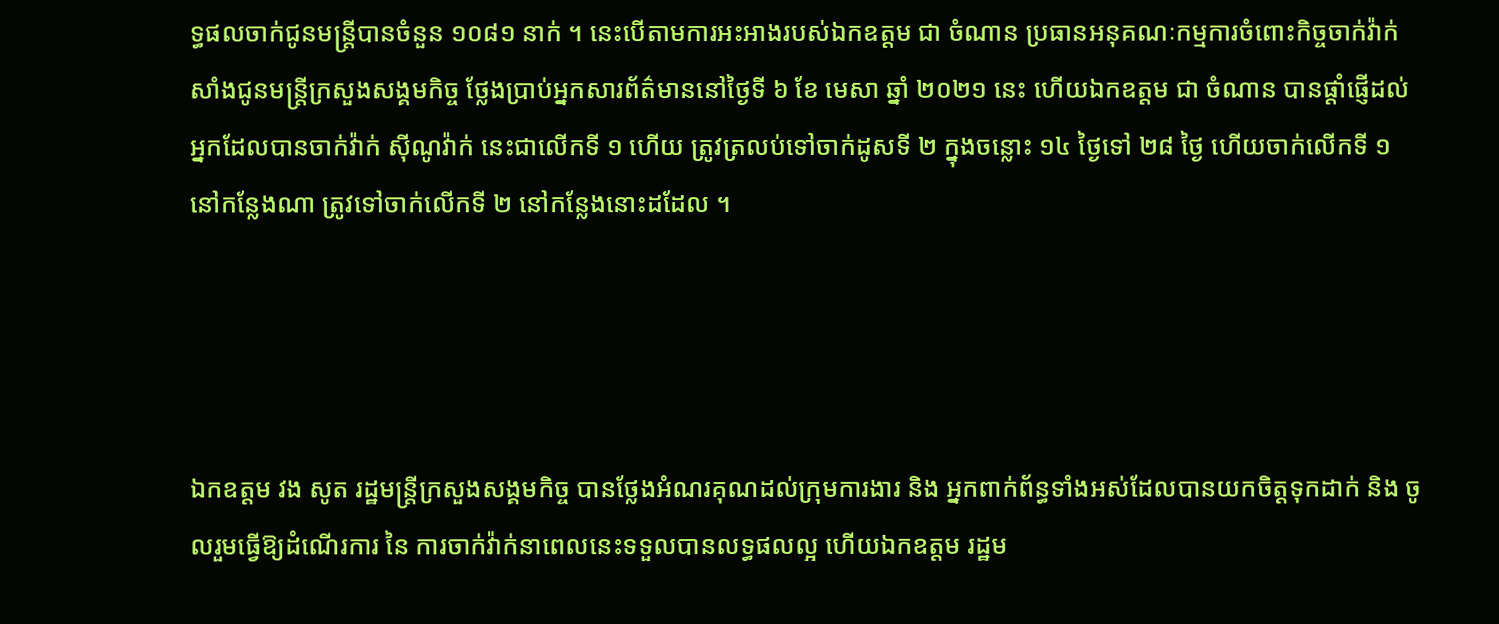ទ្ធផលចាក់ជូនមន្ត្រីបានចំនួន ១០៨១ នាក់ ។ នេះបើតាមការអះអាងរបស់ឯកឧត្តម ជា ចំណាន ប្រធានអនុគណៈកម្មការចំពោះកិច្ចចាក់វ៉ាក់សាំងជូនមន្ត្រីក្រសួងសង្គមកិច្ច ថ្លែងប្រាប់អ្នកសារព័ត៌មាននៅថ្ងៃទី ៦ ខែ មេសា ឆ្នាំ ២០២១ នេះ ហើយឯកឧត្តម ជា ចំណាន បានផ្តាំផ្ញើដល់អ្នកដែលបានចាក់វ៉ាក់ ស៊ីណូវ៉ាក់ នេះជាលើកទី ១ ហើយ ត្រូវត្រលប់ទៅចាក់ដូសទី ២ ក្នុងចន្លោះ ១៤ ថ្ងៃទៅ ២៨ ថ្ងៃ ហើយចាក់លើកទី ១ នៅកន្លែងណា ត្រូវទៅចាក់លើកទី ២ នៅកន្លែងនោះដដែល ។




ឯកឧត្តម វង សូត រដ្ឋមន្ត្រីក្រសួងសង្គមកិច្ច បានថ្លែងអំណរគុណដល់ក្រុមការងារ និង អ្នកពាក់ព័ន្ធទាំងអស់ដែលបានយកចិត្តទុកដាក់ និង ចូលរួមធ្វើឱ្យដំណើរការ នៃ ការចាក់វ៉ាក់នាពេលនេះទទួលបានលទ្ធផលល្អ ហើយឯកឧត្តម រដ្ឋម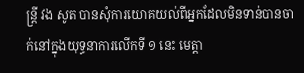ន្ត្រី វង សូត បានសុំការយោគយល់ពីអ្នកដែលមិនទាន់បានចាក់នៅក្នុងយុទ្ធនាការលើកទី ១ នេះ មេត្តា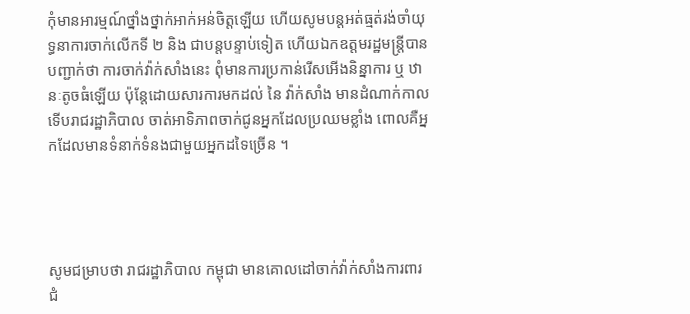កុំមានអារម្មណ៍ថ្នាំងថ្នាក់អាក់អន់ចិត្តឡើយ ហើយសូមបន្តអត់ធ្មត់រង់ចាំយុទ្ធនាការចាក់លើកទី ២ និង ជាបន្តបន្ទាប់ទៀត ហើយឯកឧត្តមរដ្ឋមន្ត្រីបានបញ្ជាក់ថា ការចាក់វ៉ាក់សាំងនេះ ពុំមានការប្រកាន់រើសអើងនិន្នាការ ឬ ឋានៈតូចធំឡើយ ប៉ុន្តែដោយសារការមកដល់ នៃ វ៉ាក់សាំង មានដំណាក់កាល ទើបរាជរដ្ឋាភិបាល ចាត់អាទិភាពចាក់ជូនអ្នកដែលប្រឈមខ្លាំង ពោលគឺអ្នកដែលមានទំនាក់ទំនងជាមួយអ្នកដទៃច្រើន ។




សូមជម្រាបថា រាជរដ្ឋាភិបាល កម្ពុជា មានគោលដៅចាក់វ៉ាក់សាំងការពារជំ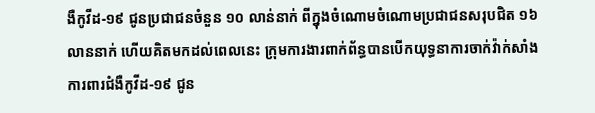ងឺកូវីដ-១៩ ជូនប្រជាជនចំនួន ១០ លាន់នាក់ ពីក្នុងចំណោមចំណោមប្រជាជនសរុបជិត ១៦ លាននាក់ ហើយគិតមកដល់ពេលនេះ ក្រុមការងារពាក់ព័ន្ធបានបើកយុទ្ធនាការចាក់វ៉ាក់សាំងការពារជំងឺកូវីដ-១៩ ជូន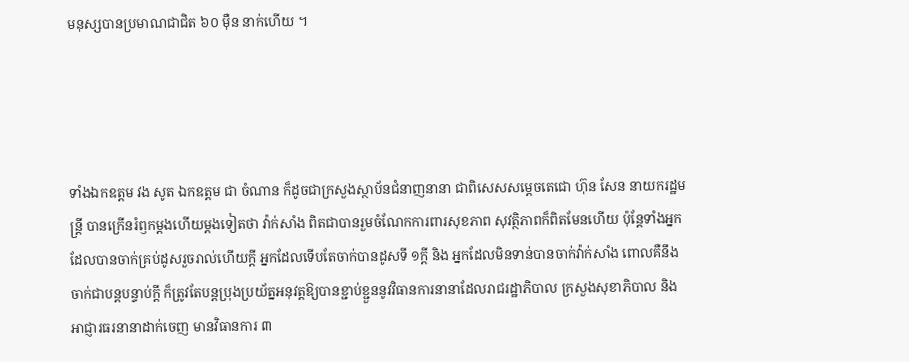មនុស្សបានប្រមាណជាជិត ៦០ ម៉ឺន នាក់ហើយ ។




ទាំងឯកឧត្តម វង សូត ឯកឧត្តម ជា ចំណាន ក៏ដូចជាក្រសួងស្ថាប័នជំនាញនានា ជាពិសេសសម្តេចតេជោ ហ៊ុន សែន នាយករដ្ឋមន្ត្រី បានក្រើនរំឭកម្តងហើយម្តងទៀតថា វ៉ាក់សាំង ពិតជាបានរួមចំណែកការពារសុខភាព សុវត្ថិភាពក៏ពិតមែនហើយ ប៉ុន្តែទាំងអ្នកដែលបានចាក់គ្រប់ដូសរួចរាល់ហើយក្តី អ្នកដែលទើបតែចាក់បានដូសទី ១ក្តី និង អ្នកដែលមិនទាន់បានចាក់វ៉ាក់សាំង ពោលគឺនឹងចាក់ជាបន្តបន្ទាប់ក្តី ក៏ត្រូវតែបន្តប្រុងប្រយ័ត្នអនុវត្តឱ្យបានខ្ជាប់ខ្ជួននូវវិធានការនានាដែលរាជរដ្ឋាភិបាល ក្រសួងសុខាភិបាល និង អាជ្ញារធរនានាដាក់ចេញ មានវិធានការ ៣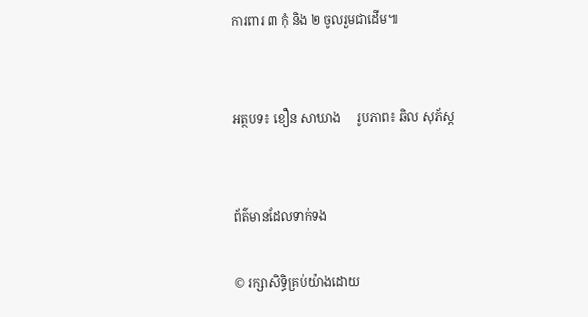ការពារ ៣ កុំ និង ២ ចូលរួមជាដើម៕


អត្ថបទ៖ ខឿន សាឃាង     រូបភាព៖ ឆិល សុភ័ស្ត


ព័ត៌មានដែលទាក់ទង

© រក្សាសិទ្ធិគ្រប់យ៉ាងដោយ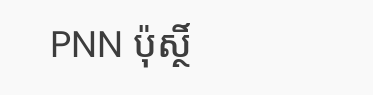PNN ប៉ុស្ថិ៍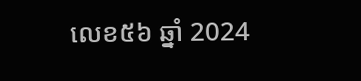លេខ៥៦ ឆ្នាំ 2024